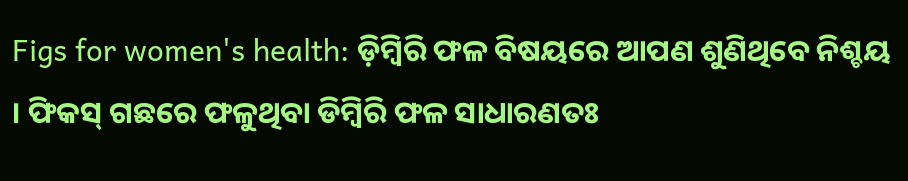Figs for women's health: ଡ଼ିମ୍ବିରି ଫଳ ବିଷୟରେ ଆପଣ ଶୁଣିଥିବେ ନିଶ୍ଚୟ । ଫିକସ୍ ଗଛରେ ଫଳୁଥିବା ଡିମ୍ବିରି ଫଳ ସାଧାରଣତଃ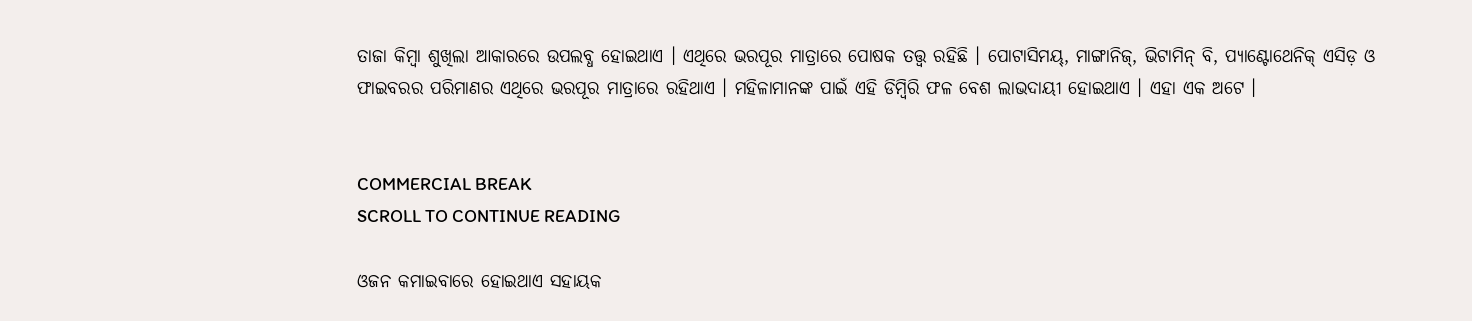ତାଜା କିମ୍ବା ଶୁଖିଲା ଆକାରରେ ଉପଲବ୍ଧ ହୋଇଥାଏ । ଏଥିରେ ଭରପୂର ମାତ୍ରାରେ ପୋଷକ ତତ୍ତ୍ୱ ରହିଛି । ପୋଟାସିମୟ୍, ମାଙ୍ଗାନିଜ୍, ଭିଟାମିନ୍ ବି, ପ୍ୟାଣ୍ଟୋଥେନିକ୍ ଏସିଡ଼ ଓ ଫାଇବରର ପରିମାଣର ଏଥିରେ ଭରପୂର ମାତ୍ରାରେ ରହିଥାଏ । ମହିଳାମାନଙ୍କ ପାଇଁ ଏହି ଡିମ୍ବିରି ଫଳ ବେଶ ଲାଭଦାୟୀ ହୋଇଥାଏ । ଏହା ଏକ ଅଟେ ।


COMMERCIAL BREAK
SCROLL TO CONTINUE READING

ଓଜନ କମାଇବାରେ ହୋଇଥାଏ ସହାୟକ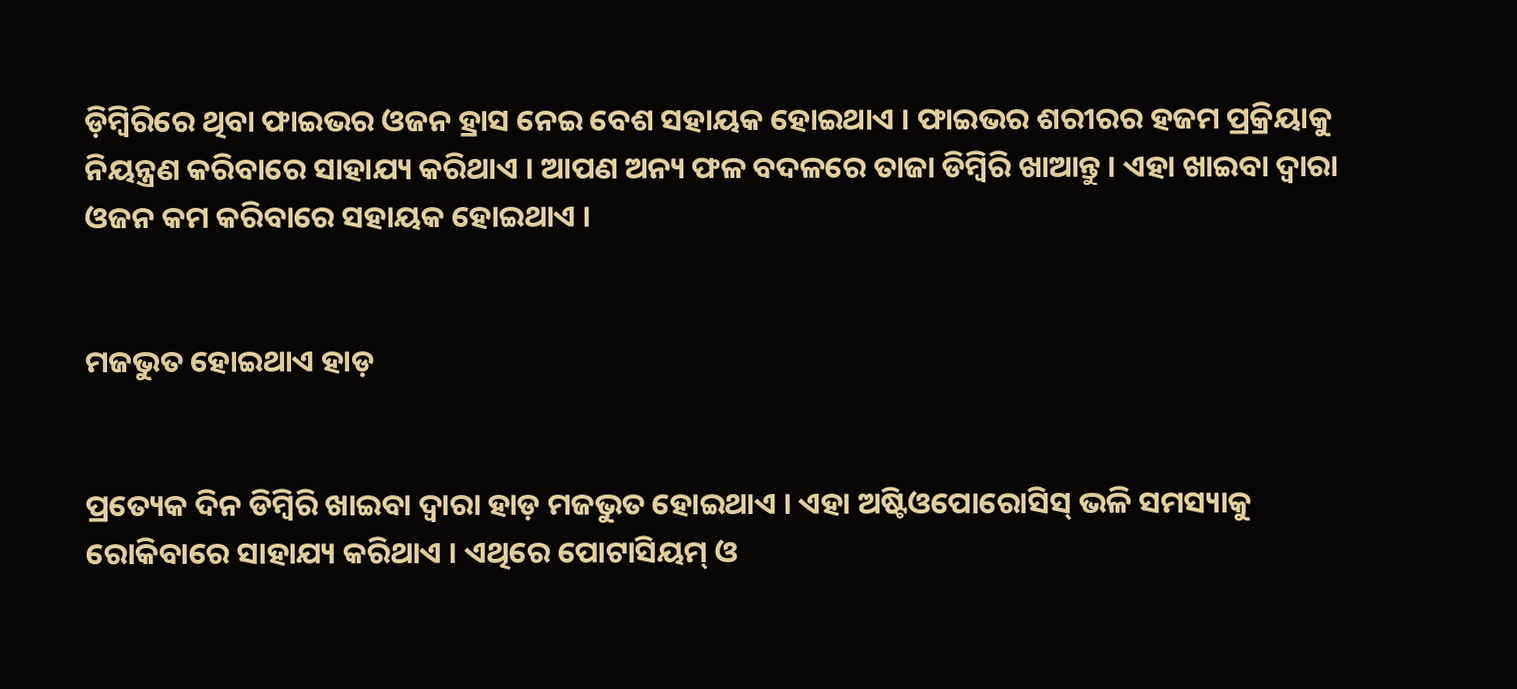ଡ଼ିମ୍ବିରିରେ ଥିବା ଫାଇଭର ଓଜନ ହ୍ରାସ ନେଇ ବେଶ ସହାୟକ ହୋଇଥାଏ । ଫାଇଭର ଶରୀରର ହଜମ ପ୍ରକ୍ରିୟାକୁ ନିୟନ୍ତ୍ରଣ କରିବାରେ ସାହାଯ୍ୟ କରିଥାଏ । ଆପଣ ଅନ୍ୟ ଫଳ ବଦଳରେ ତାଜା ଡିମ୍ବିରି ଖାଆନ୍ତୁ । ଏହା ଖାଇବା ଦ୍ବାରା  ଓଜନ କମ କରିବାରେ ସହାୟକ ହୋଇଥାଏ ।


ମଜଭୁତ ହୋଇଥାଏ ହାଡ଼


ପ୍ରତ୍ୟେକ ଦିନ ଡିମ୍ବିରି ଖାଇବା ଦ୍ବାରା ହାଡ଼ ମଜଭୁତ ହୋଇଥାଏ । ଏହା ଅଷ୍ଟିଓପୋରୋସିସ୍ ଭଳି ସମସ୍ୟାକୁ ରୋକିବାରେ ସାହାଯ୍ୟ କରିଥାଏ । ଏଥିରେ ପୋଟାସିୟମ୍ ଓ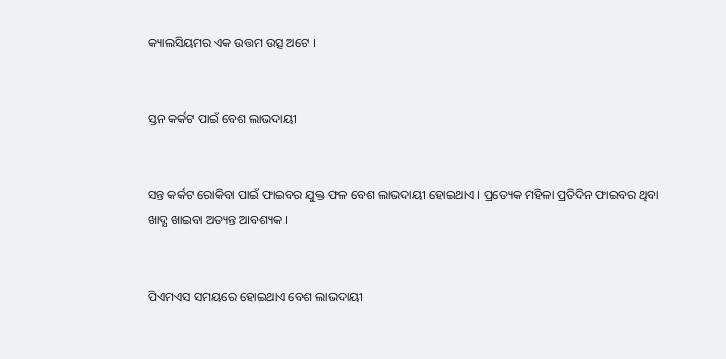କ୍ୟାଲସିୟମର ଏକ ଉତ୍ତମ ଉତ୍ସ ଅଟେ ।


ସ୍ତନ କର୍କଟ ପାଇଁ ବେଶ ଲାଭଦାୟୀ


ସନ୍ତ କର୍କଟ ରୋକିବା ପାଇଁ ଫାଇବର ଯୁକ୍ତ ଫଳ ବେଶ ଲାଭଦାୟୀ ହୋଇଥାଏ । ପ୍ରତ୍ୟେକ ମହିଳା ପ୍ରତିଦିନ ଫାଇବର ଥିବା ଖାଦ୍ଯ ଖାଇବା ଅତ୍ୟନ୍ତ ଆବଶ୍ୟକ ।


ପିଏମଏସ ସମୟରେ ହୋଇଥାଏ ବେଶ ଲାଭଦାୟୀ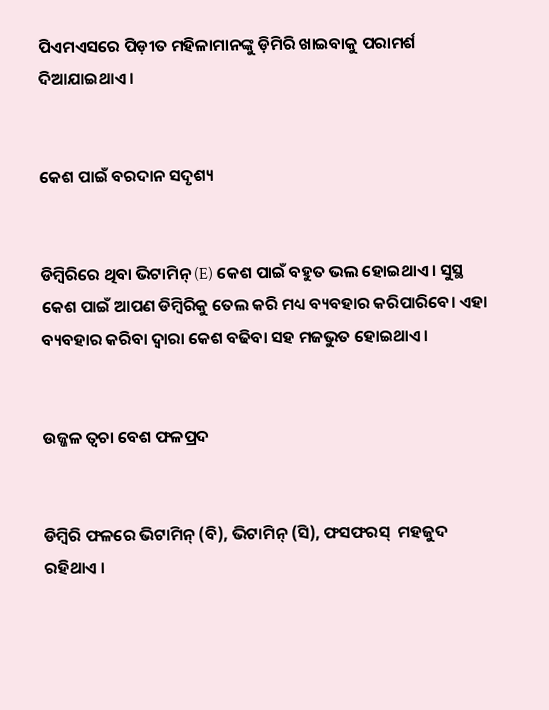ପିଏମଏସରେ ପିଡ଼ୀତ ମହିଳାମାନଙ୍କୁ ଡ଼ିମିରି ଖାଇବାକୁ ପରାମର୍ଶ ଦିଆଯାଇଥାଏ ।


କେଶ ପାଇଁ ବରଦାନ ସଦୃଶ୍ୟ


ଡିମ୍ବିରିରେ ଥିବା ଭିଟାମିନ୍ (E) କେଶ ପାଇଁ ବହୁତ ଭଲ ହୋଇଥାଏ । ସୁସ୍ଥ କେଶ ପାଇଁ ଆପଣ ଡିମ୍ବିରିକୁ ତେଲ କରି ମଧ୍ୟ ବ୍ୟବହାର କରିପାରିବେ। ଏହା ବ୍ୟବହାର କରିବା ଦ୍ବାରା କେଶ ବଢିବା ସହ ମଜଭୁତ ହୋଇଥାଏ ।


ଉଜ୍ଜଳ ତ୍ବଚା ବେଶ ଫଳପ୍ରଦ


ଡିମ୍ବିରି ଫଳରେ ଭିଟାମିନ୍ (ବି), ଭିଟାମିନ୍ (ସି), ଫସଫରସ୍  ମହଜୁଦ ରହିଥାଏ ।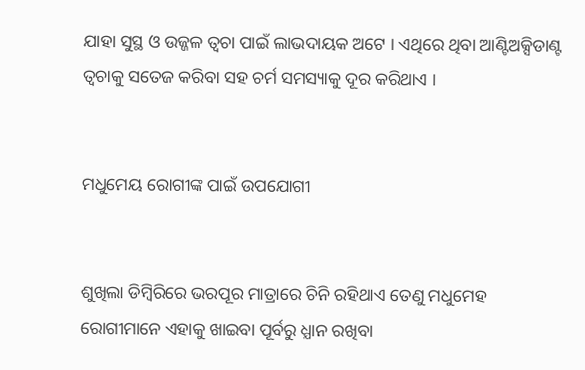ଯାହା ସୁସ୍ଥ ଓ ଉଜ୍ଜଳ ତ୍ବଚା ପାଇଁ ଲାଭଦାୟକ ଅଟେ । ଏଥିରେ ଥିବା ଆଣ୍ଟିଅକ୍ସିଡାଣ୍ଟ ତ୍ୱଚାକୁ ସତେଜ କରିବା ସହ ଚର୍ମ ସମସ୍ୟାକୁ ଦୂର କରିଥାଏ ।


ମଧୁମେୟ ରୋଗୀଙ୍କ ପାଇଁ ଉପଯୋଗୀ


ଶୁଖିଲା ଡିମ୍ବିରିରେ ଭରପୂର ମାତ୍ରାରେ ଚିନି ରହିଥାଏ ତେଣୁ ମଧୁମେହ ରୋଗୀମାନେ ଏହାକୁ ଖାଇବା ପୂର୍ବରୁ ଧ୍ଯାନ ରଖିବା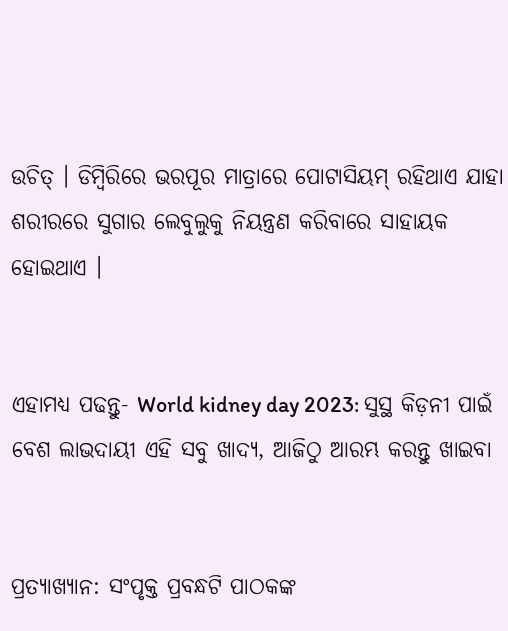ଉଚିତ୍ । ଡିମ୍ବିରିରେ ଭରପୂର ମାତ୍ରାରେ ପୋଟାସିୟମ୍ ରହିଥାଏ ଯାହା ଶରୀରରେ ସୁଗାର ଲେବୁଲୁକୁ ନିୟନ୍ତ୍ରଣ କରିବାରେ ସାହାୟକ ହୋଇଥାଏ ।


ଏହାମଧ୍ଯ ପଢନ୍ତୁ- World kidney day 2023: ସୁସ୍ଥ କିଡ଼ନୀ ପାଇଁ ବେଶ ଲାଭଦାୟୀ ଏହି ସବୁ ଖାଦ୍ୟ, ଆଜିଠୁ ଆରମ୍ଭ କରନ୍ତୁ ଖାଇବା


ପ୍ରତ୍ୟାଖ୍ୟାନ: ସଂପୃକ୍ତ ପ୍ରବନ୍ଧଟି ପାଠକଙ୍କ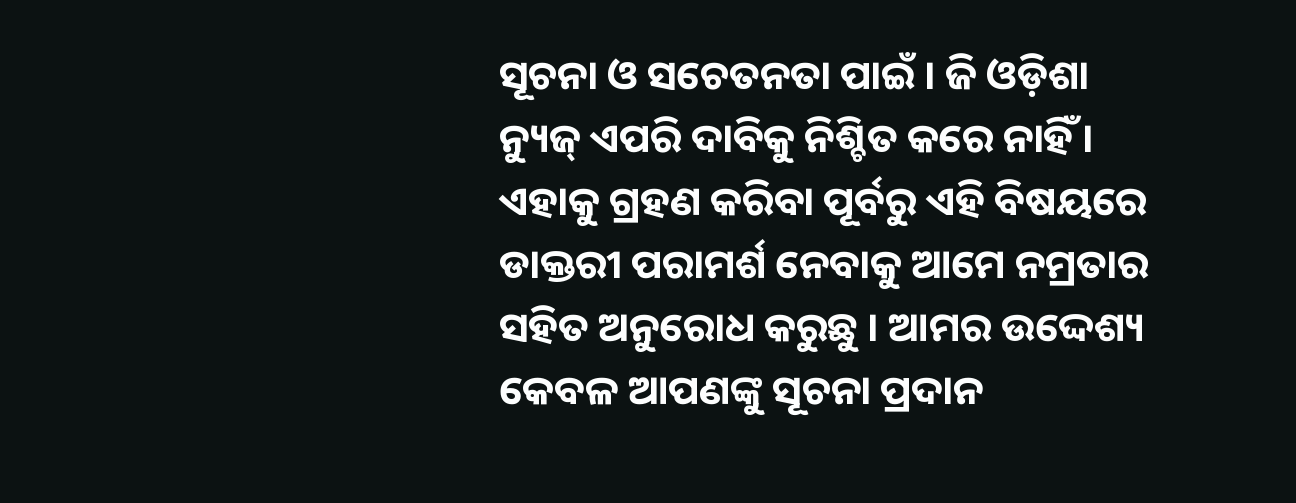ସୂଚନା ଓ ସଚେତନତା ପାଇଁ । ଜି ଓଡ଼ିଶା ନ୍ୟୁଜ୍ ଏପରି ଦାବିକୁ ନିଶ୍ଚିତ କରେ ନାହିଁ । ଏହାକୁ ଗ୍ରହଣ କରିବା ପୂର୍ବରୁ ଏହି ବିଷୟରେ ଡାକ୍ତରୀ ପରାମର୍ଶ ନେବାକୁ ଆମେ ନମ୍ରତାର ସହିତ ଅନୁରୋଧ କରୁଛୁ । ଆମର ଉଦ୍ଦେଶ୍ୟ କେବଳ ଆପଣଙ୍କୁ ସୂଚନା ପ୍ରଦାନ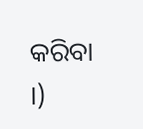କରିବା ।)